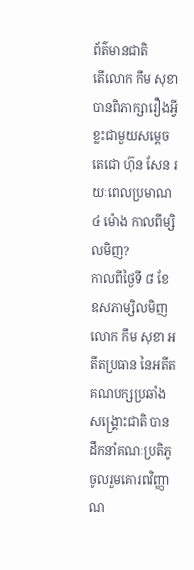ព័ត៌មានជាតិ
តើលោក កឹម សុខា បានពិភាក្សារឿងអ្វីខ្លះជាមួយសម្តេចតេជោ ហ៊ុន សែន រយៈពេលប្រមាណ ៤ ម៉ោង កាលពីម្សិលមិញ?
កាលពីថ្ងៃទី ៨ ខែឧសភាម្សិលមិញ លោក កឹម សុខា អតីតប្រធាន នៃអតីតគណបក្សប្រឆាំងសង្រ្គោះជាតិ បានដឹកនាំគណៈប្រតិភូចូលរួមគោរពវិញ្ញាណ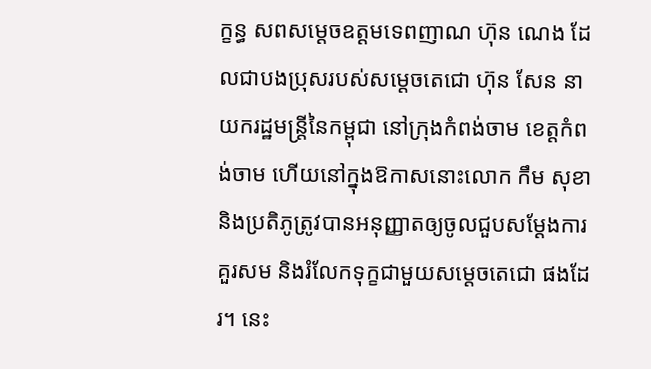ក្ខន្ធ សពសម្ដេចឧត្ដមទេពញាណ ហ៊ុន ណេង ដែលជាបងប្រុសរបស់សម្ដេចតេជោ ហ៊ុន សែន នាយករដ្ឋមន្ត្រីនៃកម្ពុជា នៅក្រុងកំពង់ចាម ខេត្តកំពង់ចាម ហើយនៅក្នុងឱកាសនោះលោក កឹម សុខា និងប្រតិភូត្រូវបានអនុញ្ញាតឲ្យចូលជួបសម្ដែងការគួរសម និងរំលែកទុក្ខជាមួយសម្តេចតេជោ ផងដែរ។ នេះ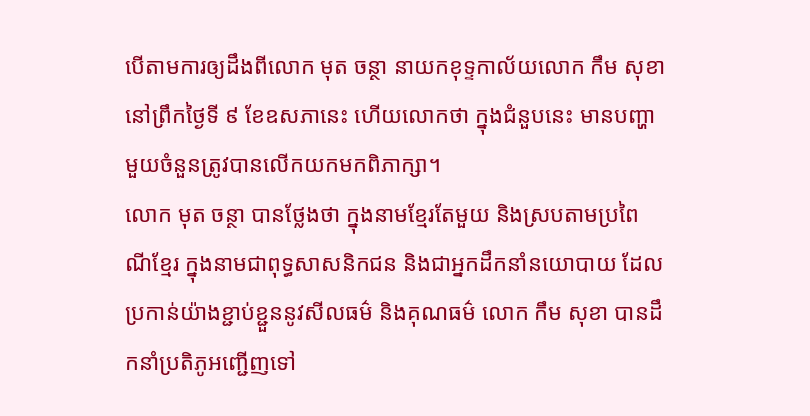បើតាមការឲ្យដឹងពីលោក មុត ចន្ថា នាយកខុទ្ទកាល័យលោក កឹម សុខា នៅព្រឹកថ្ងៃទី ៩ ខែឧសភានេះ ហើយលោកថា ក្នុងជំនួបនេះ មានបញ្ហាមួយចំនួនត្រូវបានលើកយកមកពិភាក្សា។
លោក មុត ចន្ថា បានថ្លែងថា ក្នុងនាមខ្មែរតែមួយ និងស្របតាមប្រពៃណីខ្មែរ ក្នុងនាមជាពុទ្ធសាសនិកជន និងជាអ្នកដឹកនាំនយោបាយ ដែលប្រកាន់យ៉ាងខ្ជាប់ខ្ជួននូវសីលធម៌ និងគុណធម៌ លោក កឹម សុខា បានដឹកនាំប្រតិភូអញ្ជើញទៅ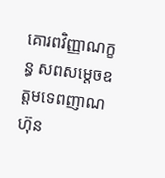គោរពវិញ្ញាណក្ខន្ធ សពសម្តេចឧត្តមទេពញាណ ហ៊ុន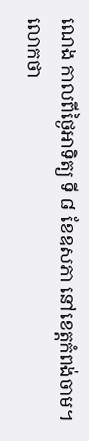ណេង កាលពីថ្ងៃអាទិត្យ ទី ៨ ខែឧសភា នៅខេត្តកំពង់ចាម។
លោកថា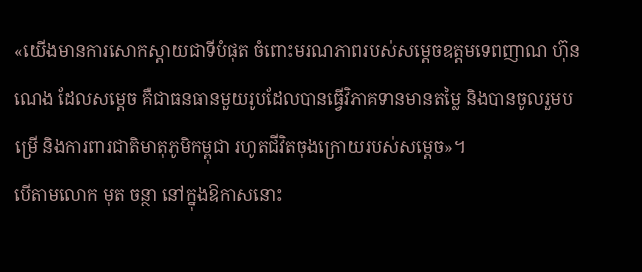«យើងមានការសោកស្តាយជាទីបំផុត ចំពោះមរណភាពរបស់សម្តេចឧត្តមទេពញាណ ហ៊ុន ណេង ដែលសម្តេច គឺជាធនធានមួយរូបដែលបានធ្វើវិភាគទានមានតម្លៃ និងបានចូលរួមបម្រើ និងការពារជាតិមាតុភូមិកម្ពុជា រហូតជីវិតចុងក្រោយរបស់សម្តេច»។
បើតាមលោក មុត ចន្ថា នៅក្នុងឱកាសនោះ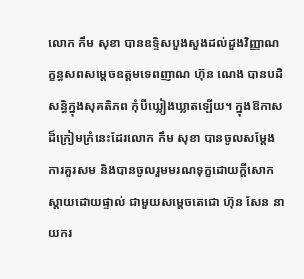លោក កឹម សុខា បានឧទ្ទិសបួងសួងដល់ដួងវិញ្ញាណក្ខន្ធសពសម្តេចឧត្តមទេពញាណ ហ៊ុន ណេង បានបដិសន្ធិក្នុងសុគតិភព កុំបីឃ្លៀងឃ្លាតឡើយ។ ក្នុងឱកាសដ៏ក្រៀមក្រំនេះដែរលោក កឹម សុខា បានចូលសម្តែងការគួរសម និងបានចូលរួមមរណទុក្ខដោយក្តីសោកស្តាយដោយផ្ទាល់ ជាមួយសម្តេចតេជោ ហ៊ុន សែន នាយករ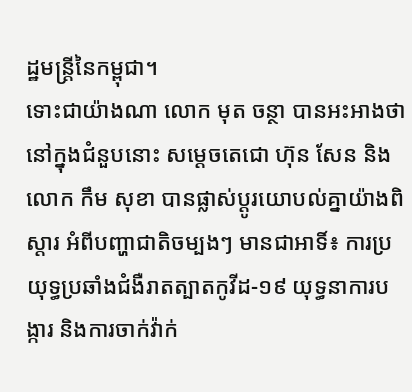ដ្ឋមន្រ្តីនៃកម្ពុជា។
ទោះជាយ៉ាងណា លោក មុត ចន្ថា បានអះអាងថា នៅក្នុងជំនួបនោះ សម្តេចតេជោ ហ៊ុន សែន និងលោក កឹម សុខា បានផ្លាស់ប្តូរយោបល់គ្នាយ៉ាងពិស្តារ អំពីបញ្ហាជាតិចម្បងៗ មានជាអាទិ៍៖ ការប្រយុទ្ធប្រឆាំងជំងឺរាតត្បាតកូវីដ-១៩ យុទ្ធនាការបង្ការ និងការចាក់វ៉ាក់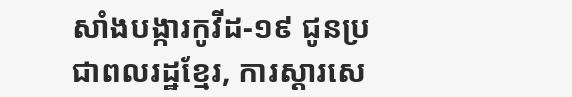សាំងបង្ការកូវីដ-១៩ ជូនប្រជាពលរដ្ឋខ្មែរ, ការស្តារសេ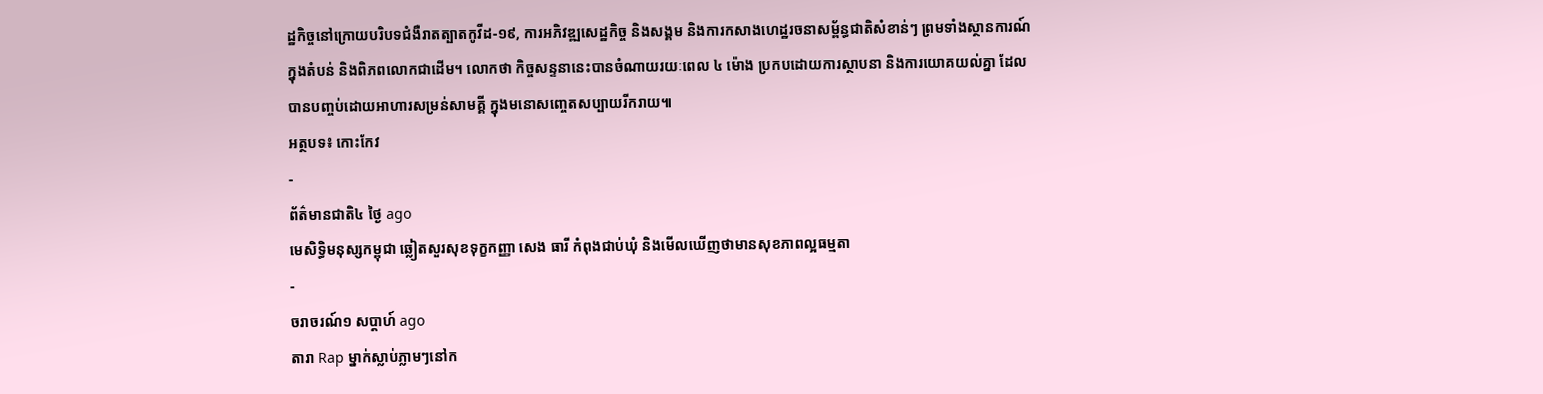ដ្ឋកិច្ចនៅក្រោយបរិបទជំងឺរាតត្បាតកូវីដ-១៩, ការអភិវឌ្ឍសេដ្ឋកិច្ច និងសង្គម និងការកសាងហេដ្ឋរចនាសម្ព័ន្ធជាតិសំខាន់ៗ ព្រមទាំងស្ថានការណ៍ក្នុងតំបន់ និងពិភពលោកជាដើម។ លោកថា កិច្ចសន្ទនានេះបានចំណាយរយៈពេល ៤ ម៉ោង ប្រកបដោយការស្ថាបនា និងការយោគយល់គ្នា ដែលបានបញ្ចប់ដោយអាហារសម្រន់សាមគ្គី ក្នុងមនោសញ្ចេតសប្បាយរីករាយ៕
អត្ថបទ៖ កោះកែវ
-
ព័ត៌មានជាតិ៤ ថ្ងៃ ago
មេសិទ្ធិមនុស្សកម្ពុជា ឆ្លៀតសួរសុខទុក្ខកញ្ញា សេង ធារី កំពុងជាប់ឃុំ និងមើលឃើញថាមានសុខភាពល្អធម្មតា
-
ចរាចរណ៍១ សប្តាហ៍ ago
តារា Rap ម្នាក់ស្លាប់ភ្លាមៗនៅក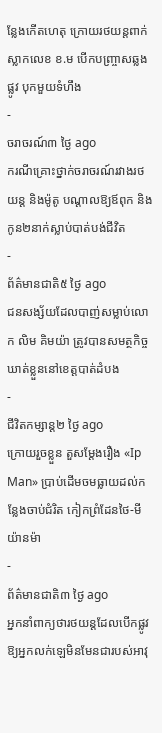ន្លែងកើតហេតុ ក្រោយរថយន្ដពាក់ស្លាកលេខ ខ.ម បើកបញ្ច្រាសឆ្លងផ្លូវ បុកមួយទំហឹង
-
ចរាចរណ៍៣ ថ្ងៃ ago
ករណីគ្រោះថ្នាក់ចរាចរណ៍រវាងរថយន្ត និងម៉ូតូ បណ្ដាលឱ្យឪពុក និងកូន២នាក់ស្លាប់បាត់បង់ជីវិត
-
ព័ត៌មានជាតិ៥ ថ្ងៃ ago
ជនសង្ស័យដែលបាញ់សម្លាប់លោក លិម គិមយ៉ា ត្រូវបានសមត្ថកិច្ចឃាត់ខ្លួននៅខេត្តបាត់ដំបង
-
ជីវិតកម្សាន្ដ២ ថ្ងៃ ago
ក្រោយរួចខ្លួន តួសម្ដែងរឿង «Ip Man» ប្រាប់ដើមចមធ្លាយដល់កន្លែងចាប់ជំរិត កៀកព្រំដែនថៃ-មីយ៉ានម៉ា
-
ព័ត៌មានជាតិ៣ ថ្ងៃ ago
អ្នកនាំពាក្យថារថយន្តដែលបើកផ្លូវឱ្យអ្នកលក់ឡេមិនមែនជារបស់អាវុ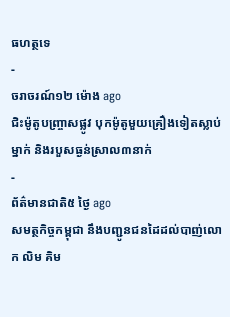ធហត្ថទេ
-
ចរាចរណ៍១២ ម៉ោង ago
ជិះម៉ូតូបញ្ច្រាសផ្លូវ បុកម៉ូតូមួយគ្រឿងទៀតស្លាប់ម្នាក់ និងរបួសធ្ងន់ស្រាល៣នាក់
-
ព័ត៌មានជាតិ៥ ថ្ងៃ ago
សមត្ថកិច្ចកម្ពុជា នឹងបញ្ជូនជនដៃដល់បាញ់លោក លិម គិម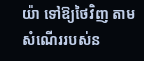យ៉ា ទៅឱ្យថៃវិញ តាមសំណើររបស់ន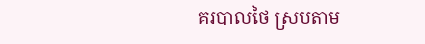គរបាលថៃ ស្របតាម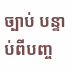ច្បាប់ បន្ទាប់ពីបញ្ច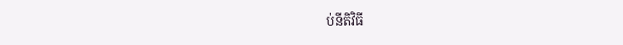ប់នីតិវិធី